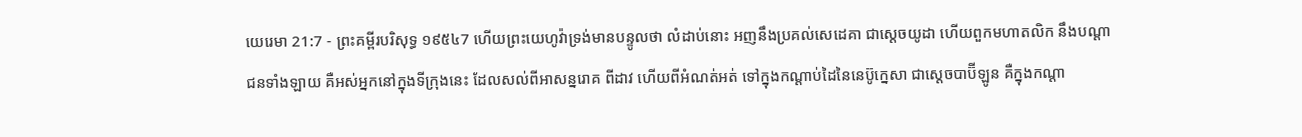យេរេមា 21:7 - ព្រះគម្ពីរបរិសុទ្ធ ១៩៥៤7 ហើយព្រះយេហូវ៉ាទ្រង់មានបន្ទូលថា លំដាប់នោះ អញនឹងប្រគល់សេដេគា ជាស្តេចយូដា ហើយពួកមហាតលិក នឹងបណ្តាជនទាំងឡាយ គឺអស់អ្នកនៅក្នុងទីក្រុងនេះ ដែលសល់ពីអាសន្នរោគ ពីដាវ ហើយពីអំណត់អត់ ទៅក្នុងកណ្តាប់ដៃនៃនេប៊ូក្នេសា ជាស្តេចបាប៊ីឡូន គឺក្នុងកណ្តា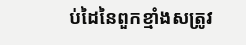ប់ដៃនៃពួកខ្មាំងសត្រូវ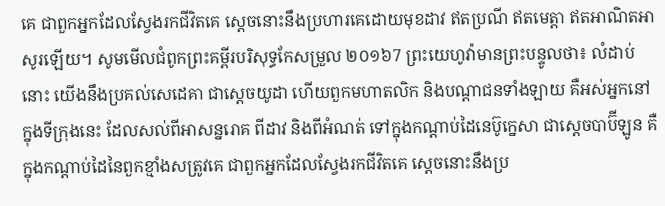គេ ជាពួកអ្នកដែលស្វែងរកជីវិតគេ ស្តេចនោះនឹងប្រហារគេដោយមុខដាវ ឥតប្រណី ឥតមេត្តា ឥតអាណិតអាសូរឡើយ។ សូមមើលជំពូកព្រះគម្ពីរបរិសុទ្ធកែសម្រួល ២០១៦7 ព្រះយេហូវ៉ាមានព្រះបន្ទូលថា៖ លំដាប់នោះ យើងនឹងប្រគល់សេដេគា ជាស្តេចយូដា ហើយពួកមហាតលិក និងបណ្ដាជនទាំងឡាយ គឺអស់អ្នកនៅក្នុងទីក្រុងនេះ ដែលសល់ពីអាសន្នរោគ ពីដាវ និងពីអំណត់ ទៅក្នុងកណ្ដាប់ដៃនេប៊ូក្នេសា ជាស្តេចបាប៊ីឡូន គឺក្នុងកណ្ដាប់ដៃនៃពួកខ្មាំងសត្រូវគេ ជាពួកអ្នកដែលស្វែងរកជីវិតគេ ស្តេចនោះនឹងប្រ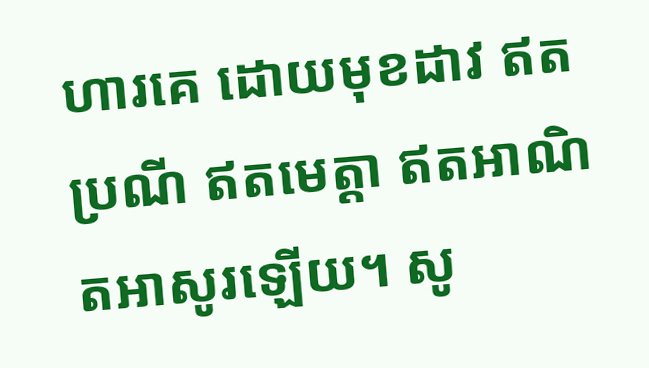ហារគេ ដោយមុខដាវ ឥតប្រណី ឥតមេត្តា ឥតអាណិតអាសូរឡើយ។ សូ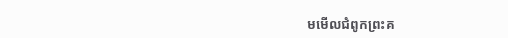មមើលជំពូកព្រះគ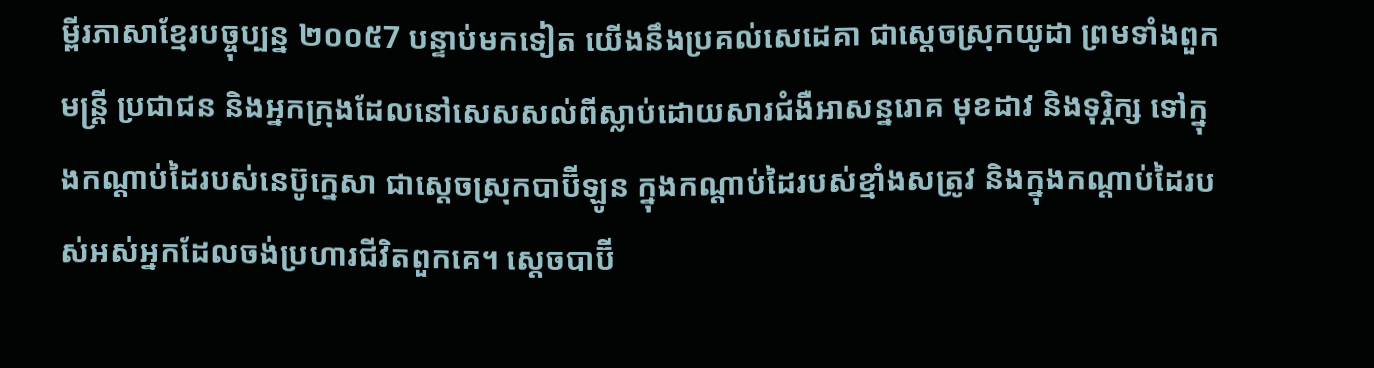ម្ពីរភាសាខ្មែរបច្ចុប្បន្ន ២០០៥7 បន្ទាប់មកទៀត យើងនឹងប្រគល់សេដេគា ជាស្ដេចស្រុកយូដា ព្រមទាំងពួកមន្ត្រី ប្រជាជន និងអ្នកក្រុងដែលនៅសេសសល់ពីស្លាប់ដោយសារជំងឺអាសន្នរោគ មុខដាវ និងទុរ្ភិក្ស ទៅក្នុងកណ្ដាប់ដៃរបស់នេប៊ូក្នេសា ជាស្ដេចស្រុកបាប៊ីឡូន ក្នុងកណ្ដាប់ដៃរបស់ខ្មាំងសត្រូវ និងក្នុងកណ្ដាប់ដៃរបស់អស់អ្នកដែលចង់ប្រហារជីវិតពួកគេ។ ស្ដេចបាប៊ី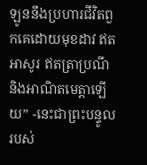ឡូននឹងប្រហារជីវិតពួកគេដោយមុខដាវ ឥតអាសូរ ឥតត្រាប្រណី និងអាណិតមេត្តាឡើយ” -នេះជាព្រះបន្ទូលរបស់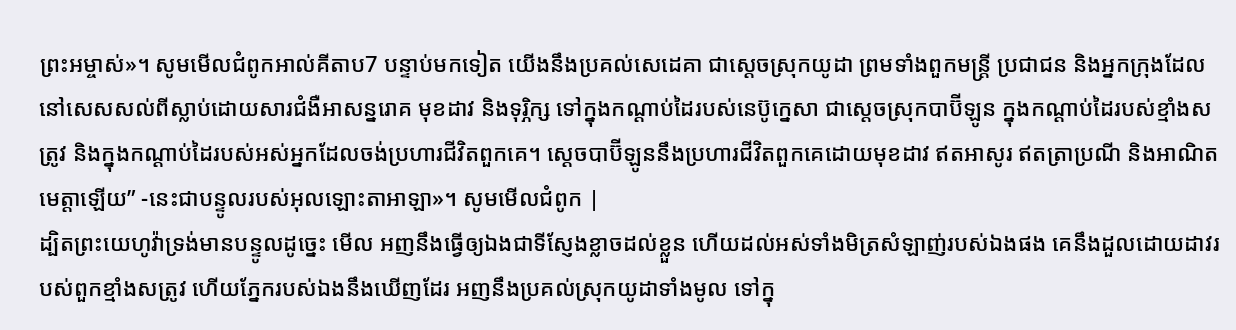ព្រះអម្ចាស់»។ សូមមើលជំពូកអាល់គីតាប7 បន្ទាប់មកទៀត យើងនឹងប្រគល់សេដេគា ជាស្ដេចស្រុកយូដា ព្រមទាំងពួកមន្ត្រី ប្រជាជន និងអ្នកក្រុងដែលនៅសេសសល់ពីស្លាប់ដោយសារជំងឺអាសន្នរោគ មុខដាវ និងទុរ្ភិក្ស ទៅក្នុងកណ្ដាប់ដៃរបស់នេប៊ូក្នេសា ជាស្ដេចស្រុកបាប៊ីឡូន ក្នុងកណ្ដាប់ដៃរបស់ខ្មាំងសត្រូវ និងក្នុងកណ្ដាប់ដៃរបស់អស់អ្នកដែលចង់ប្រហារជីវិតពួកគេ។ ស្ដេចបាប៊ីឡូននឹងប្រហារជីវិតពួកគេដោយមុខដាវ ឥតអាសូរ ឥតត្រាប្រណី និងអាណិតមេត្តាឡើយ” -នេះជាបន្ទូលរបស់អុលឡោះតាអាឡា»។ សូមមើលជំពូក |
ដ្បិតព្រះយេហូវ៉ាទ្រង់មានបន្ទូលដូច្នេះ មើល អញនឹងធ្វើឲ្យឯងជាទីស្ញែងខ្លាចដល់ខ្លួន ហើយដល់អស់ទាំងមិត្រសំឡាញ់របស់ឯងផង គេនឹងដួលដោយដាវរបស់ពួកខ្មាំងសត្រូវ ហើយភ្នែករបស់ឯងនឹងឃើញដែរ អញនឹងប្រគល់ស្រុកយូដាទាំងមូល ទៅក្នុ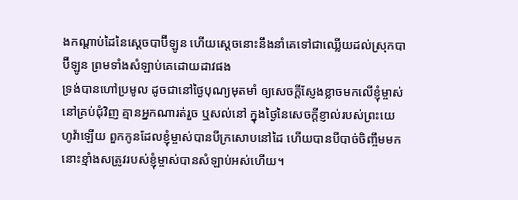ងកណ្តាប់ដៃនៃស្តេចបាប៊ីឡូន ហើយស្តេចនោះនឹងនាំគេទៅជាឈ្លើយដល់ស្រុកបាប៊ីឡូន ព្រមទាំងសំឡាប់គេដោយដាវផង
ទ្រង់បានហៅប្រមូល ដូចជានៅថ្ងៃបុណ្យមុតមាំ ឲ្យសេចក្ដីស្ញែងខ្លាចមកលើខ្ញុំម្ចាស់នៅគ្រប់ជុំវិញ គ្មានអ្នកណារត់រួច ឬសល់នៅ ក្នុងថ្ងៃនៃសេចក្ដីខ្ញាល់របស់ព្រះយេហូវ៉ាឡើយ ពួកកូនដែលខ្ញុំម្ចាស់បានបីក្រសោបនៅដៃ ហើយបានបីបាច់ចិញ្ចឹមមក នោះខ្មាំងសត្រូវរបស់ខ្ញុំម្ចាស់បានសំឡាប់អស់ហើយ។